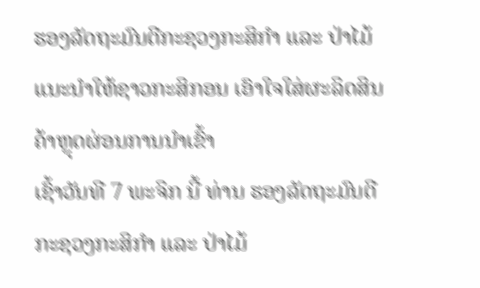ຮອງລັດຖະມົນຕີກະຊວງກະສິກໍາ ແລະ ປ່າໄມ້ ແນະນໍາໃຫ້ຊາວກະສິກອນ ເອົາໃຈໃສ່ຜະລິດສິນຄ້າຫຼຸດຜ່ອນການນໍາເຂົ້າ
ເຊົ້າວັນທີ 7 ພະຈິກ ນີ້ ທ່ານ ຮອງລັດຖະມົນຕີກະຊວງກະສິກໍາ ແລະ ປ່າໄມ້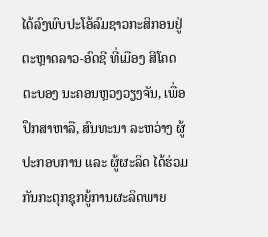ໄດ້ລົງພົບປະໂອ້ລົມຊາວກະສິກອນຢູ່ຕະຫຼາດລາວ-ອົດຊີ ທີ່ເມືອງ ສີໂຄດຕະບອງ ນະຄອນຫຼວງວຽງຈັນ, ເພື່ອປຶກສາຫາລື, ສົນທະນາ ລະຫວ່າງ ຜູ້ປະກອບການ ແລະ ຜູ້ຜະລິດ ໄດ້ຮ່ວມກັນກະຕຸກຊຸກຍູ້ການຜະລິດພາຍ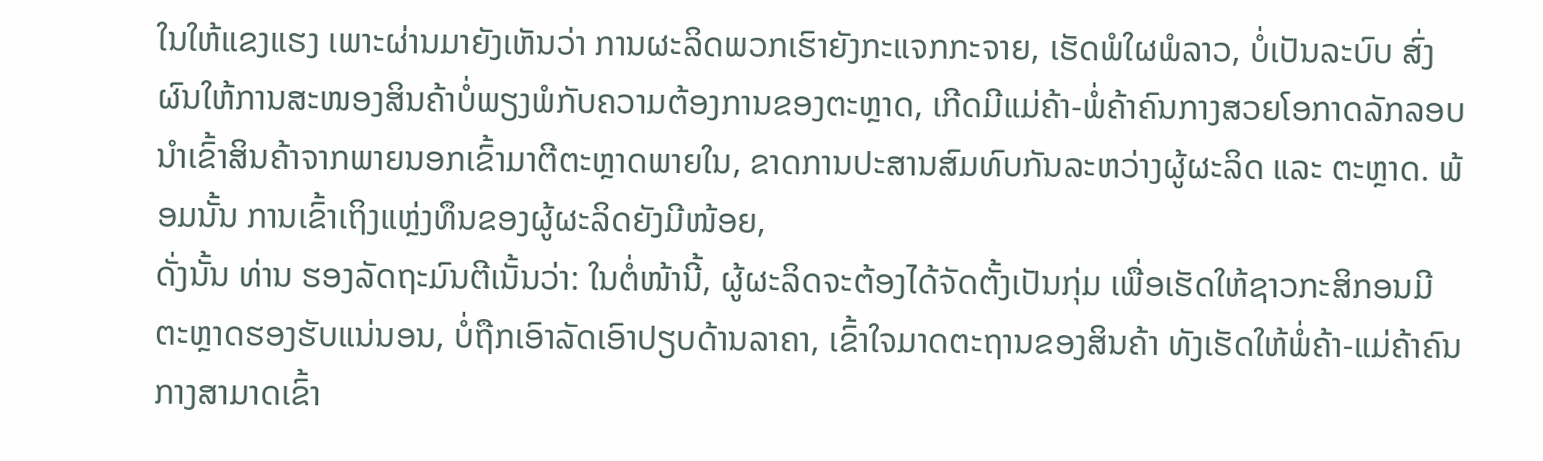ໃນໃຫ້ແຂງແຮງ ເພາະຜ່ານມາຍັງເຫັນວ່າ ການຜະລິດພວກເຮົາຍັງກະແຈກກະຈາຍ, ເຮັດພໍໃຜພໍລາວ, ບໍ່ເປັນລະບົບ ສົ່ງຜົນໃຫ້ການສະໜອງສິນຄ້າບໍ່ພຽງພໍກັບຄວາມຕ້ອງການຂອງຕະຫຼາດ, ເກີດມີແມ່ຄ້າ-ພໍ່ຄ້າຄົນກາງສວຍໂອກາດລັກລອບນໍາເຂົ້າສິນຄ້າຈາກພາຍນອກເຂົ້າມາຕີຕະຫຼາດພາຍໃນ, ຂາດການປະສານສົມທົບກັນລະຫວ່າງຜູ້ຜະລິດ ແລະ ຕະຫຼາດ. ພ້ອມນັ້ນ ການເຂົ້າເຖິງແຫຼ່ງທຶນຂອງຜູ້ຜະລິດຍັງມີໜ້ອຍ,
ດັ່ງນັ້ນ ທ່ານ ຮອງລັດຖະມົນຕີເນັ້ນວ່າ: ໃນຕໍ່ໜ້ານີ້, ຜູ້ຜະລິດຈະຕ້ອງໄດ້ຈັດຕັ້ງເປັນກຸ່ມ ເພື່ອເຮັດໃຫ້ຊາວກະສິກອນມີຕະຫຼາດຮອງຮັບແນ່ນອນ, ບໍ່ຖືກເອົາລັດເອົາປຽບດ້ານລາຄາ, ເຂົ້າໃຈມາດຕະຖານຂອງສິນຄ້າ ທັງເຮັດໃຫ້ພໍ່ຄ້າ-ແມ່ຄ້າຄົນກາງສາມາດເຂົ້າ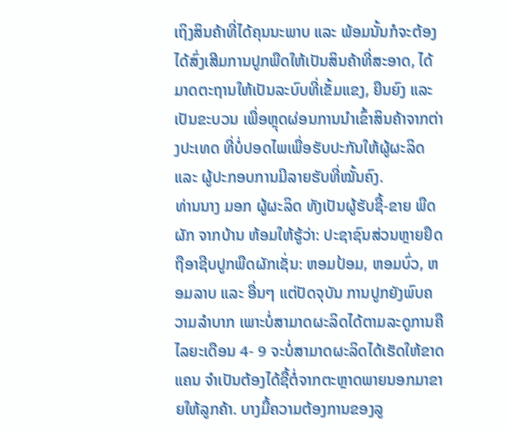ເຖິງສິນຄ້າທີ່ໄດ້ຄຸນນະພາບ ແລະ ພ້ອມນັ້ນກໍຈະຕ້ອງໄດ້ສົ່ງເສີມການປູກພືດໃຫ້ເປັນສິນຄ້າທີ່ສະອາດ, ໄດ້ມາດຕະຖານໃຫ້ເປັນລະບົບທີ່ເຂັ້ມແຂງ, ຍືນຍົງ ແລະ ເປັນຂະບວນ ເພື່ອຫຼຸດຜ່ອນການນໍາເຂົ້າສິນຄ້າຈາກຕ່າງປະເທດ ທີ່ບໍ່ປອດໄພເພື່ອຮັບປະກັນໃຫ້ຜູ້ຜະລິດ ແລະ ຜູ້ປະກອບການມີລາຍຮັບທີ່ໝັ້ນຄົງ.
ທ່ານນາງ ມອກ ຜູ້ຜະລິດ ທັງເປັນຜູ້ຮັບຊື້-ຂາຍ ພືດຜັກ ຈາກບ້ານ ຫ້ອມໃຫ້ຮູ້ວ່າ: ປະຊາຊົນສ່ວນຫຼາຍຢຶດຖືອາຊີບປູກພືດຜັກເຊັ່ນ: ຫອມປ້ອມ, ຫອມບົ່ວ, ຫອມລາບ ແລະ ອື່ນໆ ແຕ່ປັດຈຸບັນ ການປູກຍັງພົບຄວາມລໍາບາກ ເພາະບໍ່ສາມາດຜະລິດໄດ້ຕາມລະດູການຄື ໄລຍະເດືອນ 4- 9 ຈະບໍ່ສາມາດຜະລິດໄດ້ເຮັດໃຫ້ຂາດແຄນ ຈໍາເປັນຕ້ອງໄດ້ຊື້ຕໍ່ຈາກຕະຫຼາດພາຍນອກມາຂາຍໃຫ້ລູກຄ້າ. ບາງມື້ຄວາມຕ້ອງການຂອງລູ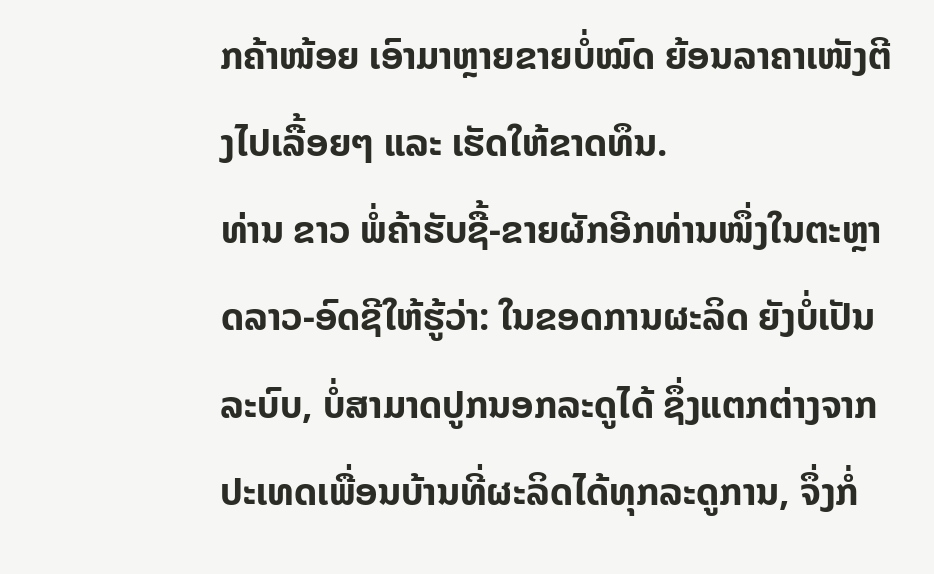ກຄ້າໜ້ອຍ ເອົາມາຫຼາຍຂາຍບໍ່ໝົດ ຍ້ອນລາຄາເໜັງຕີງໄປເລື້ອຍໆ ແລະ ເຮັດໃຫ້ຂາດທຶນ.
ທ່ານ ຂາວ ພໍ່ຄ້າຮັບຊື້-ຂາຍຜັກອີກທ່ານໜຶ່ງໃນຕະຫຼາດລາວ-ອົດຊີໃຫ້ຮູ້ວ່າ: ໃນຂອດການຜະລິດ ຍັງບໍ່ເປັນລະບົບ, ບໍ່ສາມາດປູກນອກລະດູໄດ້ ຊຶ່ງແຕກຕ່າງຈາກປະເທດເພື່ອນບ້ານທີ່ຜະລິດໄດ້ທຸກລະດູການ, ຈຶ່ງກໍ່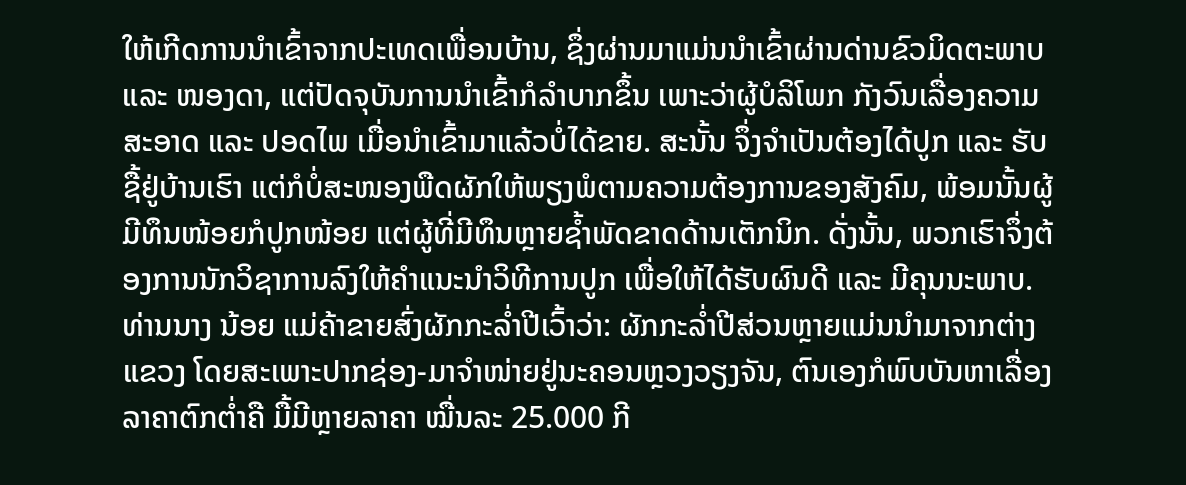ໃຫ້ເກີດການນໍາເຂົ້າຈາກປະເທດເພື່ອນບ້ານ, ຊຶ່ງຜ່ານມາແມ່ນນໍາເຂົ້າຜ່ານດ່ານຂົວມິດຕະພາບ ແລະ ໜອງດາ, ແຕ່ປັດຈຸບັນການນໍາເຂົ້າກໍລໍາບາກຂຶ້ນ ເພາະວ່າຜູ້ບໍລິໂພກ ກັງວົນເລື່ອງຄວາມສະອາດ ແລະ ປອດໄພ ເມື່ອນໍາເຂົ້າມາແລ້ວບໍ່ໄດ້ຂາຍ. ສະນັ້ນ ຈຶ່ງຈໍາເປັນຕ້ອງໄດ້ປູກ ແລະ ຮັບຊື້ຢູ່ບ້ານເຮົາ ແຕ່ກໍບໍ່ສະໜອງພືດຜັກໃຫ້ພຽງພໍຕາມຄວາມຕ້ອງການຂອງສັງຄົມ, ພ້ອມນັ້ນຜູ້ມີທຶນໜ້ອຍກໍປູກໜ້ອຍ ແຕ່ຜູ້ທີ່ມີທຶນຫຼາຍຊໍ້າພັດຂາດດ້ານເຕັກນິກ. ດັ່ງນັ້ນ, ພວກເຮົາຈຶ່ງຕ້ອງການນັກວິຊາການລົງໃຫ້ຄໍາແນະນໍາວິທີການປູກ ເພື່ອໃຫ້ໄດ້ຮັບຜົນດີ ແລະ ມີຄຸນນະພາບ.
ທ່ານນາງ ນ້ອຍ ແມ່ຄ້າຂາຍສົ່ງຜັກກະລໍ່າປີເວົ້າວ່າ: ຜັກກະລໍ່າປີສ່ວນຫຼາຍແມ່ນນໍາມາຈາກຕ່າງແຂວງ ໂດຍສະເພາະປາກຊ່ອງ-ມາຈໍາໜ່າຍຢູ່ນະຄອນຫຼວງວຽງຈັນ, ຕົນເອງກໍພົບບັນຫາເລື່ອງລາຄາຕົກຕໍ່າຄື ມື້ມີຫຼາຍລາຄາ ໝື່ນລະ 25.000 ກີ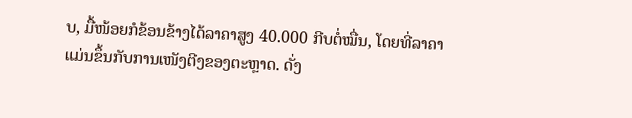ບ, ມື້ໜ້ອຍກໍຂ້ອນຂ້າງໄດ້ລາຄາສູງ 40.000 ກີບຕໍ່ໝື່ນ, ໂດຍທີ່ລາຄາແມ່ນຂຶ້ນກັບການເໜັງຕີງຂອງຕະຫຼາດ. ດັ່ງ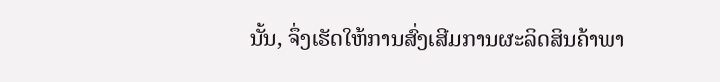ນັ້ນ, ຈຶ່ງເຮັດໃຫ້ການສົ່ງເສີມການຜະລິດສິນຄ້າພາ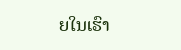ຍໃນເຮົາ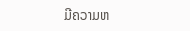ມີຄວາມຫ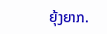ຍຸ້ງຍາກ.